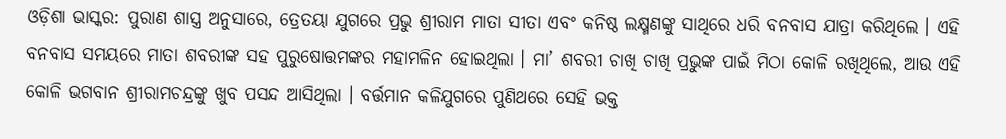ଓଡ଼ିଶା ଭାସ୍କର: ପୁରାଣ ଶାସ୍ତ୍ର ଅନୁସାରେ, ତ୍ରେତୟା ଯୁଗରେ ପ୍ରଭୁ ଶ୍ରୀରାମ ମାତା ସୀତା ଏବଂ କନିଷ୍ଠ ଲକ୍ଷ୍ମଣଙ୍କୁ ସାଥିରେ ଧରି ବନବାସ ଯାତ୍ରା କରିଥିଲେ । ଏହି ବନବାସ ସମୟରେ ମାତା ଶବରୀଙ୍କ ସହ ପୁରୁଷୋତ୍ତମଙ୍କର ମହାମଳିନ ହୋଇଥିଲା । ମା’ ଶବରୀ ଚାଖି ଚାଖି ପ୍ରଭୁଙ୍କ ପାଇଁ ମିଠା କୋଳି ରଖିଥିଲେ, ଆଉ ଏହି କୋଳି ଭଗବାନ ଶ୍ରୀରାମଚନ୍ଦ୍ରଙ୍କୁ ଖୁବ ପସନ୍ଦ ଆସିଥିଲା । ବର୍ତ୍ତମାନ କଳିଯୁଗରେ ପୁଣିଥରେ ସେହି ଭକ୍ତ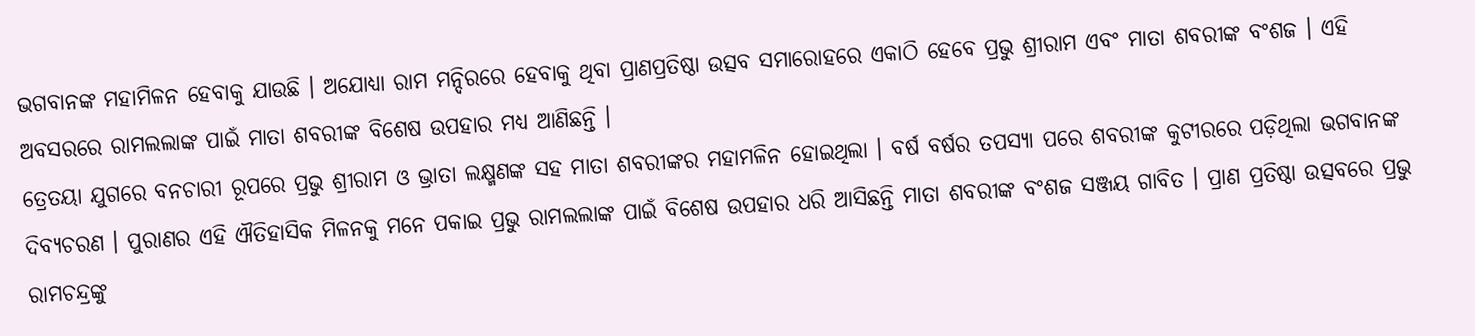ଭଗବାନଙ୍କ ମହାମିଳନ ହେବାକୁ ଯାଉଛି । ଅଯୋଧ୍ୟା ରାମ ମନ୍ଦିରରେ ହେବାକୁ ଥିବା ପ୍ରାଣପ୍ରତିଷ୍ଠା ଉତ୍ସବ ସମାରୋହରେ ଏକାଠି ହେବେ ପ୍ରଭୁ ଶ୍ରୀରାମ ଏବଂ ମାତା ଶବରୀଙ୍କ ବଂଶଜ । ଏହି ଅବସରରେ ରାମଲଲାଙ୍କ ପାଇଁ ମାତା ଶବରୀଙ୍କ ବିଶେଷ ଉପହାର ମଧ୍ୟ ଆଣିଛନ୍ତି ।
ତ୍ରେତୟା ଯୁଗରେ ବନଚାରୀ ରୂପରେ ପ୍ରଭୁ ଶ୍ରୀରାମ ଓ ଭ୍ରାତା ଲକ୍ଷ୍ମଣଙ୍କ ସହ ମାତା ଶବରୀଙ୍କର ମହାମଳିନ ହୋଇଥିଲା । ବର୍ଷ ବର୍ଷର ତପସ୍ୟା ପରେ ଶବରୀଙ୍କ କୁଟୀରରେ ପଡ଼ିଥିଲା ଭଗବାନଙ୍କ ଦିବ୍ୟଚରଣ । ପୁରାଣର ଏହି ଐତିହାସିକ ମିଳନକୁ ମନେ ପକାଇ ପ୍ରଭୁ ରାମଲଲାଙ୍କ ପାଇଁ ବିଶେଷ ଉପହାର ଧରି ଆସିଛନ୍ତି ମାତା ଶବରୀଙ୍କ ବଂଶଜ ସଞ୍ଜୟ ଗାବିତ । ପ୍ରାଣ ପ୍ରତିଷ୍ଠା ଉତ୍ସବରେ ପ୍ରଭୁ ରାମଚନ୍ଦ୍ରଙ୍କୁ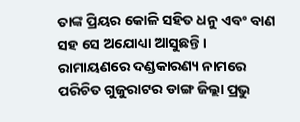ତାଙ୍କ ପ୍ରିୟର କୋଳି ସହିତ ଧନୁ ଏବଂ ବାଣ ସହ ସେ ଅଯୋଧ୍ୟା ଆସୁଛନ୍ତି । ରାମାୟଣରେ ଦଣ୍ଡକାରଣ୍ୟ ନାମରେ ପରିଚିତ ଗୁଜୁରାଟର ଡାଙ୍ଗ ଜିଲ୍ଲା ପ୍ରଭୁ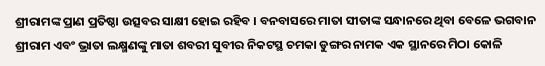ଶ୍ରୀରାମଙ୍କ ପ୍ରାଣ ପ୍ରତିଷ୍ଠା ଉତ୍ସବର ସାକ୍ଷୀ ହୋଇ ରହିବ । ବନବାସରେ ମାତା ସୀତାଙ୍କ ସନ୍ଧାନରେ ଥିବା ବେଳେ ଭଗବାନ ଶ୍ରୀରାମ ଏବଂ ଭ୍ରାତା ଲକ୍ଷ୍ମଣଙ୍କୁ ମାତା ଶବରୀ ସୁବୀର ନିକଟସ୍ଥ ଚମକା ଡୁଙ୍ଗର ନାମକ ଏକ ସ୍ଥାନରେ ମିଠା କୋଳି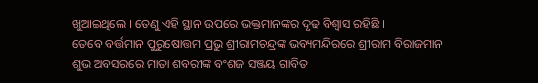ଖୁଆଇଥିଲେ । ତେଣୁ ଏହି ସ୍ଥାନ ଉପରେ ଭକ୍ତମାନଙ୍କର ଦୃଢ ବିଶ୍ୱାସ ରହିଛି ।
ତେବେ ବର୍ତ୍ତମାନ ପୁରୁଷୋତ୍ତମ ପ୍ରଭୁ ଶ୍ରୀରାମଚନ୍ଦ୍ରଙ୍କ ଭବ୍ୟମନ୍ଦିରରେ ଶ୍ରୀରାମ ବିରାଜମାନ ଶୁଭ ଅବସରରେ ମାତା ଶବରୀଙ୍କ ବଂଶଜ ସଞ୍ଜୟ ଗାବିତ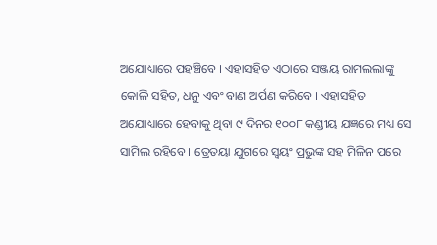ଅଯୋଧ୍ୟାରେ ପହଞ୍ଚିବେ । ଏହାସହିତ ଏଠାରେ ସଞ୍ଜୟ ରାମଲଲାଙ୍କୁ କୋଳି ସହିତ, ଧନୁ ଏବଂ ବାଣ ଅର୍ପଣ କରିବେ । ଏହାସହିତ ଅଯୋଧ୍ୟାରେ ହେବାକୁ ଥିବା ୯ ଦିନର ୧୦୦୮ କଣ୍ଡୀୟ ଯଜ୍ଞରେ ମଧ୍ୟ ସେ ସାମିଲ ରହିବେ । ତ୍ରେତୟା ଯୁଗରେ ସ୍ୱୟଂ ପ୍ରଭୁଙ୍କ ସହ ମିଳିନ ପରେ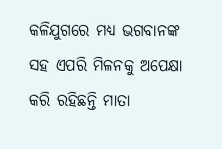କଳିଯୁଗରେ ମଧ୍ୟ ଭଗବାନଙ୍କ ସହ ଏପରି ମିଳନକୁ ଅପେକ୍ଷା କରି ରହିଛନ୍ତି ମାତା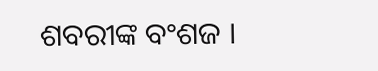ଶବରୀଙ୍କ ବଂଶଜ ।